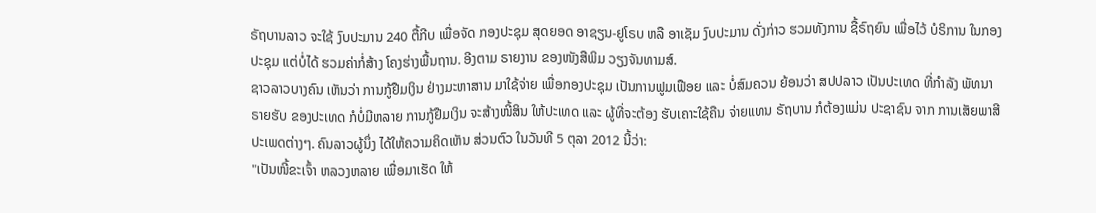ຣັຖບານລາວ ຈະໃຊ້ ງົບປະມານ 240 ຕື້ກີບ ເພື່ອຈັດ ກອງປະຊຸມ ສຸດຍອດ ອາຊຽນ-ຢູໂຣບ ຫລື ອາເຊັມ ງົບປະມານ ດັ່ງກ່າວ ຮວມທັງການ ຊື້ຣົຖຍົນ ເພື່ອໄວ້ ບໍຣິການ ໃນກອງປະຊຸມ ແຕ່ບໍ່ໄດ້ ຮວມຄ່າກໍ່ສ້າງ ໂຄງຮ່າງພື້ນຖານ. ອີງຕາມ ຣາຍງານ ຂອງໜັງສືພິມ ວຽງຈັນທາມສ໌.
ຊາວລາວບາງຄົນ ເຫັນວ່າ ການກູ້ຢືມເງິນ ຢ່າງມະຫາສານ ມາໃຊ້ຈ່າຍ ເພື່ອກອງປະຊຸມ ເປັນການຟູມເຟືອຍ ແລະ ບໍ່ສົມຄວນ ຍ້ອນວ່າ ສປປລາວ ເປັນປະເທດ ທີ່ກໍາລັງ ພັທນາ ຣາຍຮັບ ຂອງປະເທດ ກໍບໍ່ມີຫລາຍ ການກູ້ຢືມເງິນ ຈະສ້າງໜີ້ສິນ ໃຫ້ປະເທດ ແລະ ຜູ້ທີ່ຈະຕ້ອງ ຮັບເຄາະໃຊ້ຄືນ ຈ່າຍແທນ ຣັຖບານ ກໍຕ້ອງແມ່ນ ປະຊາຊົນ ຈາກ ການເສັຍພາສີ ປະເພດຕ່າງໆ. ຄົນລາວຜູ້ນຶ່ງ ໄດ້ໃຫ້ຄວາມຄິດເຫັນ ສ່ວນຕົວ ໃນວັນທີ 5 ຕຸລາ 2012 ນີ້ວ່າ:
"ເປັນໜີ້ຂະເຈົ້າ ຫລວງຫລາຍ ເພື່ອມາເຮັດ ໃຫ້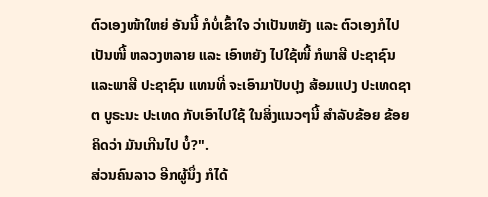ຕົວເອງໜ້າໃຫຍ່ ອັນນີ້ ກໍບໍ່ເຂົ້າໃຈ ວ່າເປັນຫຍັງ ແລະ ຕົວເອງກໍໄປເປັນໜີ້ ຫລວງຫລາຍ ແລະ ເອົາຫຍັງ ໄປໃຊ້ໜີ້ ກໍພາສີ ປະຊາຊົນ ແລະພາສີ ປະຊາຊົນ ແທນທີ່ ຈະເອົາມາປັບປຸງ ສ້ອມແປງ ປະເທດຊາຕ ບູຣະນະ ປະເທດ ກັບເອົາໄປໃຊ້ ໃນສິ່ງແນວໆນີ້ ສໍາລັບຂ້ອຍ ຂ້ອຍຄິດວ່າ ມັນເກີນໄປ ບໍ໋?".
ສ່ວນຄົນລາວ ອີກຜູ້ນຶ່ງ ກໍໄດ້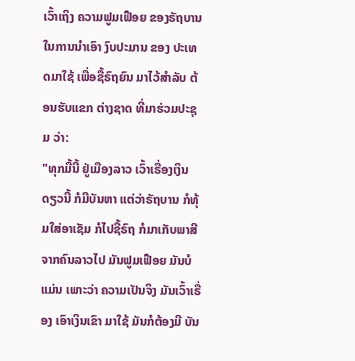ເວົ້າເຖິງ ຄວາມຟູມເຟືອຍ ຂອງຣັຖບານ ໃນການນໍາເອົາ ງົບປະມານ ຂອງ ປະເທດມາໃຊ້ ເພື່ອຊື້ຣົຖຍົນ ມາໄວ້ສໍາລັບ ຕ້ອນຮັບແຂກ ຕ່າງຊາດ ທີ່ມາຮ່ວມປະຊຸມ ວ່າ:
"ທຸກມື້ນີ້ ຢູ່ເມືອງລາວ ເວົ້າເຣື່ອງເງິນດຽວນີ້ ກໍມີບັນຫາ ແຕ່ວ່າຣັຖບານ ກໍທຸ້ມໃສ່ອາເຊັມ ກໍໄປຊື້ຣົຖ ກໍມາເກັບພາສີ ຈາກຄົນລາວໄປ ມັນຟູມເຟືອຍ ມັນບໍແມ່ນ ເພາະວ່າ ຄວາມເປັນຈິງ ມັນເວົ້າເຣື່ອງ ເອົາເງິນເຂົາ ມາໃຊ້ ມັນກໍຕ້ອງມີ ບັນ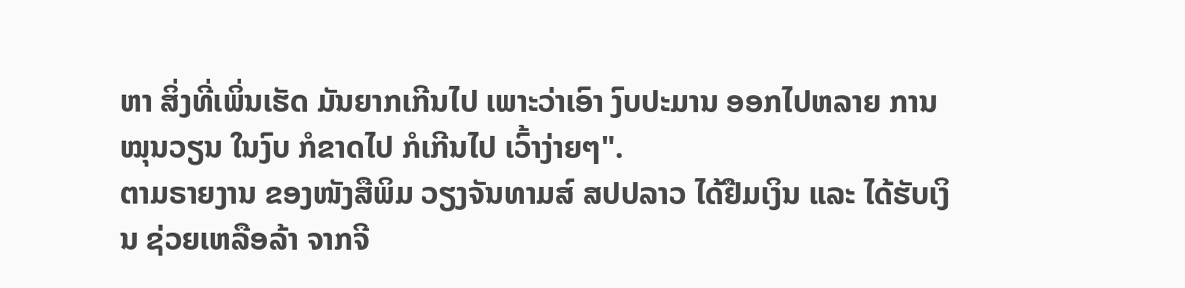ຫາ ສິ່ງທີ່ເພິ່ນເຮັດ ມັນຍາກເກີນໄປ ເພາະວ່າເອົາ ງົບປະມານ ອອກໄປຫລາຍ ການໝຸນວຽນ ໃນງົບ ກໍຂາດໄປ ກໍເກີນໄປ ເວົ້າງ່າຍໆ".
ຕາມຣາຍງານ ຂອງໜັງສືພິມ ວຽງຈັນທາມສ໌ ສປປລາວ ໄດ້ຢືມເງິນ ແລະ ໄດ້ຮັບເງິນ ຊ່ວຍເຫລືອລ້າ ຈາກຈີ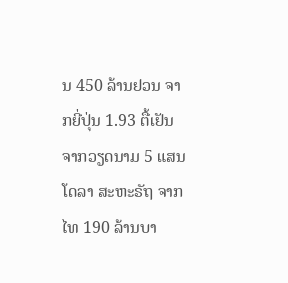ນ 450 ລ້ານຢວນ ຈາກຍີ່ປຸ່ນ 1.93 ຕື້ເຢັນ ຈາກວຽດນາມ 5 ແສນໂດລາ ສະຫະຣັຖ ຈາກໄທ 190 ລ້ານບາ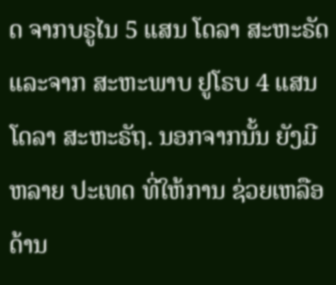ດ ຈາກບຣູໄນ 5 ແສນ ໂດລາ ສະຫະຣັດ ແລະຈາກ ສະຫະພາບ ຢູໂຣບ 4 ແສນ ໂດລາ ສະຫະຣັຖ. ນອກຈາກນັ້ນ ຍັງມີຫລາຍ ປະເທດ ທີ່ໃຫ້ການ ຊ່ວຍເຫລືອ ດ້ານ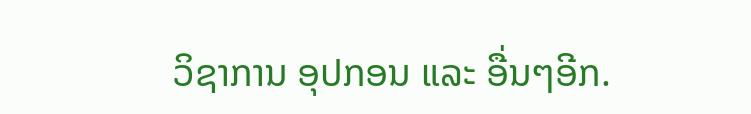ວິຊາການ ອຸປກອນ ແລະ ອື່ນໆອີກ.